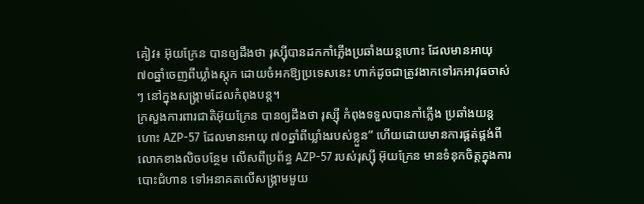គៀវ៖ អ៊ុយក្រែន បានឲ្យដឹងថា រុស្ស៊ីបានដកកាំភ្លើងប្រឆាំងយន្តហោះ ដែលមានអាយុ ៧០ឆ្នាំចេញពីឃ្លាំងស្ដុក ដោយចំអកឱ្យប្រទេសនេះ ហាក់ដូចជាត្រូវងាកទៅរកអាវុធចាស់ៗ នៅក្នុងសង្គ្រាមដែលកំពុងបន្ត។
ក្រសួងការពារជាតិអ៊ុយក្រែន បានឲ្យដឹងថា រុស្ស៊ី កំពុងទទួលបានកាំភ្លើង ប្រឆាំងយន្តហោះ AZP-57 ដែលមានអាយុ ៧០ឆ្នាំពីឃ្លាំងរបស់ខ្លួន” ហើយដោយមានការផ្គត់ផ្គង់ពីលោកខាងលិចបន្ថែម លើសពីប្រព័ន្ធ AZP-57 របស់រុស្ស៊ី អ៊ុយក្រែន មានទំនុកចិត្ដក្នុងការបោះជំហាន ទៅអនាគតលើសង្គ្រាមមួយ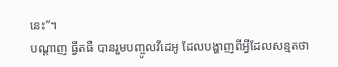នេះ”។
បណ្ដាញ ធ្វីតធឺ បានរួមបញ្ចូលវីដេអូ ដែលបង្ហាញពីអ្វីដែលសន្មតថា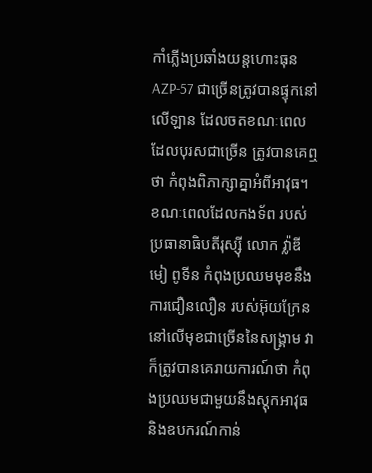កាំភ្លើងប្រឆាំងយន្ដហោះធុន AZP-57 ជាច្រើនត្រូវបានផ្ទុកនៅលើឡាន ដែលចតខណៈពេលដែលបុរសជាច្រើន ត្រូវបានគេឮថា កំពុងពិភាក្សាគ្នាអំពីអាវុធ។
ខណៈពេលដែលកងទ័ព របស់ប្រធានាធិបតីរុស្ស៊ី លោក វ្ល៉ាឌីមៀ ពូទីន កំពុងប្រឈមមុខនឹងការជឿនលឿន របស់អ៊ុយក្រែន នៅលើមុខជាច្រើននៃសង្រ្គាម វាក៏ត្រូវបានគេរាយការណ៍ថា កំពុងប្រឈមជាមួយនឹងស្តុកអាវុធ និងឧបករណ៍កាន់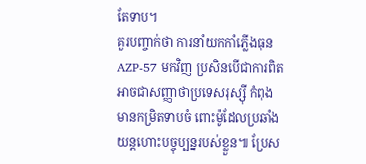តែទាប។
គួរបញ្ចាក់ថា ការនាំយកកាំភ្លើងធុន AZP-57 មកវិញ ប្រសិនបើជាការពិត អាចជាសញ្ញាថាប្រទេសរុស្ស៊ី កំពុងមានកម្រិតទាបចំ ពោះម៉ូដែលប្រឆាំងយន្តហោះបច្ចុប្បន្នរបស់ខ្លួន៕ ប្រែស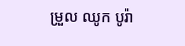ម្រួល ឈូក បូរ៉ា